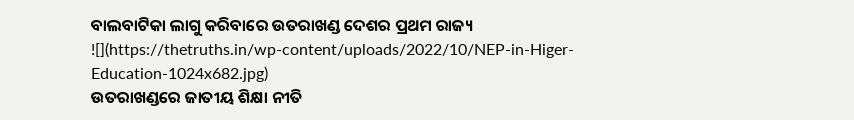ବାଲବାଟିକା ଲାଗୁ କରିବାରେ ଉତରାଖଣ୍ଡ ଦେଶର ପ୍ରଥମ ରାଜ୍ୟ
![](https://thetruths.in/wp-content/uploads/2022/10/NEP-in-Higer-Education-1024x682.jpg)
ଉତରାଖଣ୍ଡରେ ଜାତୀୟ ଶିକ୍ଷା ନୀତି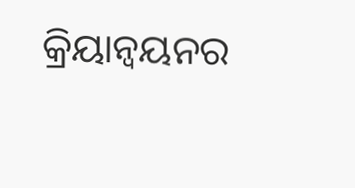କ୍ରିୟାନ୍ୱୟନର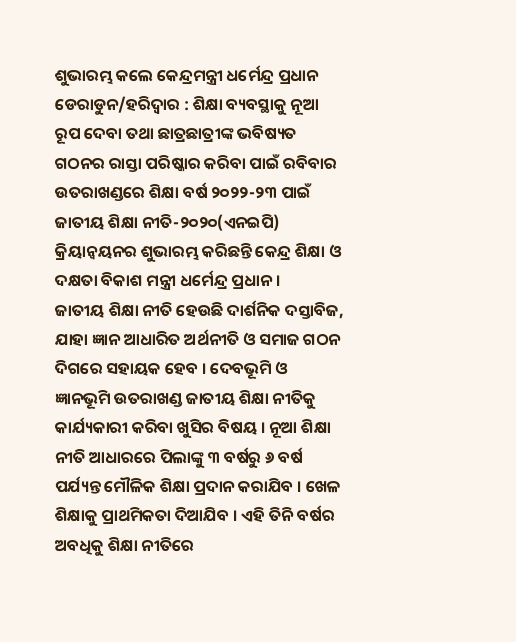ଶୁଭାରମ୍ଭ କଲେ କେନ୍ଦ୍ରମନ୍ତ୍ରୀ ଧର୍ମେନ୍ଦ୍ର ପ୍ରଧାନ
ଡେରାଡୁନ/ହରିଦ୍ୱାର : ଶିକ୍ଷା ବ୍ୟବସ୍ଥାକୁ ନୂଆ ରୂପ ଦେବା ତଥା ଛାତ୍ରଛାତ୍ରୀଙ୍କ ଭବିଷ୍ୟତ ଗଠନର ରାସ୍ତା ପରିଷ୍କାର କରିବା ପାଇଁ ରବିବାର ଉତରାଖଣ୍ଡରେ ଶିକ୍ଷା ବର୍ଷ ୨୦୨୨-୨୩ ପାଇଁ ଜାତୀୟ ଶିକ୍ଷା ନୀତି-୨୦୨୦(ଏନଇପି) କ୍ରିୟାନ୍ୱୟନର ଶୁଭାରମ୍ଭ କରିଛନ୍ତି କେନ୍ଦ୍ର ଶିକ୍ଷା ଓ ଦକ୍ଷତା ବିକାଶ ମନ୍ତ୍ରୀ ଧର୍ମେନ୍ଦ୍ର ପ୍ରଧାନ ।
ଜାତୀୟ ଶିକ୍ଷା ନୀତି ହେଉଛି ଦାର୍ଶନିକ ଦସ୍ତାବିଜ, ଯାହା ଜ୍ଞାନ ଆଧାରିତ ଅର୍ଥନୀତି ଓ ସମାଜ ଗଠନ ଦିଗରେ ସହାୟକ ହେବ । ଦେବଭୂମି ଓ ଜ୍ଞାନଭୂମି ଉତରାଖଣ୍ଡ ଜାତୀୟ ଶିକ୍ଷା ନୀତିକୁ କାର୍ଯ୍ୟକାରୀ କରିବା ଖୁସିର ବିଷୟ । ନୂଆ ଶିକ୍ଷା ନୀତି ଆଧାରରେ ପିଲାଙ୍କୁ ୩ ବର୍ଷରୁ ୬ ବର୍ଷ ପର୍ଯ୍ୟନ୍ତ ମୌଳିକ ଶିକ୍ଷା ପ୍ରଦାନ କରାଯିବ । ଖେଳ ଶିକ୍ଷାକୁ ପ୍ରାଥମିକତା ଦିଆଯିବ । ଏହି ତିନି ବର୍ଷର ଅବଧିକୁ ଶିକ୍ଷା ନୀତିରେ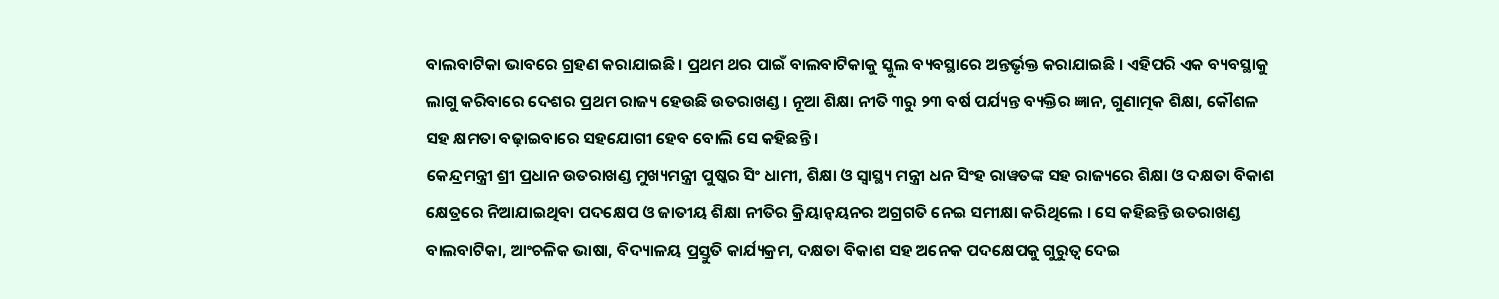ବାଲବାଟିକା ଭାବରେ ଗ୍ରହଣ କରାଯାଇଛି । ପ୍ରଥମ ଥର ପାଇଁ ବାଲବାଟିକାକୁ ସ୍କୁଲ ବ୍ୟବସ୍ଥାରେ ଅନ୍ତର୍ଭୃକ୍ତ କରାଯାଇଛି । ଏହିପରି ଏକ ବ୍ୟବସ୍ଥାକୁ ଲାଗୁ କରିବାରେ ଦେଶର ପ୍ରଥମ ରାଜ୍ୟ ହେଉଛି ଉତରାଖଣ୍ଡ । ନୂଆ ଶିକ୍ଷା ନୀତି ୩ରୁ ୨୩ ବର୍ଷ ପର୍ଯ୍ୟନ୍ତ ବ୍ୟକ୍ତିର ଜ୍ଞାନ, ଗୁଣାତ୍ମକ ଶିକ୍ଷା, କୌଶଳ ସହ କ୍ଷମତା ବଢ଼ାଇବାରେ ସହଯୋଗୀ ହେବ ବୋଲି ସେ କହିଛନ୍ତି ।
କେନ୍ଦ୍ରମନ୍ତ୍ରୀ ଶ୍ରୀ ପ୍ରଧାନ ଉତରାଖଣ୍ଡ ମୁଖ୍ୟମନ୍ତ୍ରୀ ପୁଷ୍କର ସିଂ ଧାମୀ, ଶିକ୍ଷା ଓ ସ୍ୱାସ୍ଥ୍ୟ ମନ୍ତ୍ରୀ ଧନ ସିଂହ ରାୱତଙ୍କ ସହ ରାଜ୍ୟରେ ଶିକ୍ଷା ଓ ଦକ୍ଷତା ବିକାଶ କ୍ଷେତ୍ରରେ ନିଆଯାଇଥିବା ପଦକ୍ଷେପ ଓ ଜାତୀୟ ଶିକ୍ଷା ନୀତିର କ୍ରିୟାନ୍ୱୟନର ଅଗ୍ରଗତି ନେଇ ସମୀକ୍ଷା କରିଥିଲେ । ସେ କହିଛନ୍ତି ଉତରାଖଣ୍ଡ ବାଲବାଟିକା, ଆଂଚଳିକ ଭାଷା, ବିଦ୍ୟାଳୟ ପ୍ରସ୍ତୁତି କାର୍ଯ୍ୟକ୍ରମ, ଦକ୍ଷତା ବିକାଶ ସହ ଅନେକ ପଦକ୍ଷେପକୁ ଗୁରୁତ୍ୱ ଦେଇ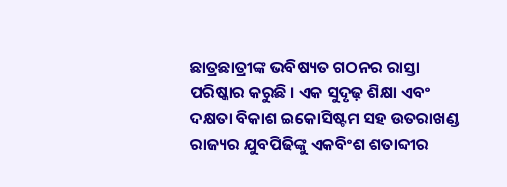ଛାତ୍ରଛାତ୍ରୀଙ୍କ ଭବିଷ୍ୟତ ଗଠନର ରାସ୍ତା ପରିଷ୍କାର କରୁଛି । ଏକ ସୁଦୃଢ଼ ଶିକ୍ଷା ଏବଂ ଦକ୍ଷତା ବିକାଶ ଇକୋସିଷ୍ଟମ ସହ ଉତରାଖଣ୍ଡ ରାଜ୍ୟର ଯୁବପିଢିଙ୍କୁ ଏକବିଂଶ ଶତାବ୍ଦୀର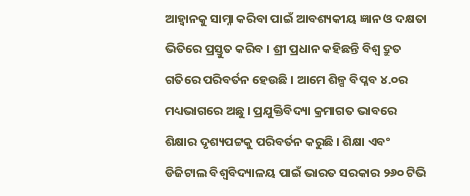ଆହ୍ୱାନକୁ ସାମ୍ନା କରିବା ପାଇଁ ଆବଶ୍ୟକୀୟ ଜ୍ଞାନ ଓ ଦକ୍ଷତା ଭିତିରେ ପ୍ରସ୍ତୁତ କରିବ । ଶ୍ରୀ ପ୍ରଧାନ କହିଛନ୍ତି ବିଶ୍ୱ ଦ୍ରୁତ ଗତିରେ ପରିବର୍ତନ ହେଉଛି । ଆମେ ଶିଳ୍ପ ବିପ୍ଳବ ୪.୦ର ମଧ୍ୟଭାଗରେ ଅଛୁ । ପ୍ରଯୁକ୍ତିବିଦ୍ୟା କ୍ରମାଗତ ଭାବରେ ଶିକ୍ଷାର ଦୃଶ୍ୟପଟ୍ଟକୁ ପରିବର୍ତନ କରୁଛି । ଶିକ୍ଷା ଏବଂ ଡିଜିଟାଲ ବିଶ୍ୱବିଦ୍ୟାଳୟ ପାଇଁ ଭାରତ ସରକାର ୨୬୦ ଟିଭି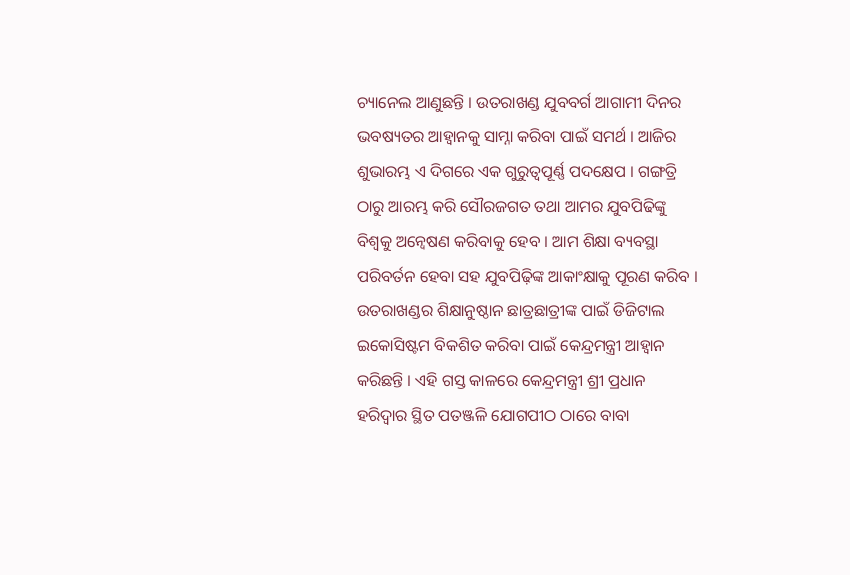ଚ୍ୟାନେଲ ଆଣୁଛନ୍ତି । ଉତରାଖଣ୍ଡ ଯୁବବର୍ଗ ଆଗାମୀ ଦିନର ଭବଷ୍ୟତର ଆହ୍ୱାନକୁ ସାମ୍ନା କରିବା ପାଇଁ ସମର୍ଥ । ଆଜିର ଶୁଭାରମ୍ଭ ଏ ଦିଗରେ ଏକ ଗୁରୁତ୍ୱପୂର୍ଣ୍ଣ ପଦକ୍ଷେପ । ଗଙ୍ଗତ୍ରି ଠାରୁ ଆରମ୍ଭ କରି ସୌରଜଗତ ତଥା ଆମର ଯୁବପିଢିଙ୍କୁ ବିଶ୍ୱକୁ ଅନ୍ୱେଷଣ କରିବାକୁ ହେବ । ଆମ ଶିକ୍ଷା ବ୍ୟବସ୍ଥା ପରିବର୍ତନ ହେବା ସହ ଯୁବପିଢ଼ିଙ୍କ ଆକାଂକ୍ଷାକୁ ପୂରଣ କରିବ । ଉତରାଖଣ୍ଡର ଶିକ୍ଷାନୁଷ୍ଠାନ ଛାତ୍ରଛାତ୍ରୀଙ୍କ ପାଇଁ ଡିଜିଟାଲ ଇକୋସିଷ୍ଟମ ବିକଶିତ କରିବା ପାଇଁ କେନ୍ଦ୍ରମନ୍ତ୍ରୀ ଆହ୍ୱାନ କରିଛନ୍ତି । ଏହି ଗସ୍ତ କାଳରେ କେନ୍ଦ୍ରମନ୍ତ୍ରୀ ଶ୍ରୀ ପ୍ରଧାନ ହରିଦ୍ୱାର ସ୍ଥିତ ପତଞ୍ଜଳି ଯୋଗପୀଠ ଠାରେ ବାବା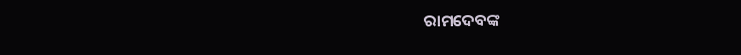ରାମଦେବଙ୍କ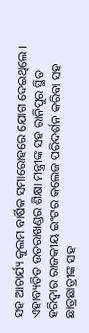ସହ ଆଚାର୍ଯ୍ୟ କୁଲମ ବାର୍ଷିକ ସମାରୋହରେ ଯୋଗ ଦେଇଥିଲେ । ଏହାବ୍ୟତିତ ଉତରାଖଣ୍ଡର ଶିକ୍ଷା ମନ୍ତ୍ରୀଙ୍କ ସହ ରାନିପୁର ସ୍ଥିତ ହରିଦ୍ୱାର ରାଜକୀୟ ଇଂଟର କଲେଜ ପରିଦର୍ଶନ କରିବା ସହ ଛାତ୍ରଛାତ୍ରୀଙ୍କ ସହ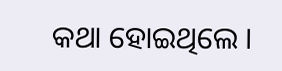କଥା ହୋଇଥିଲେ ।